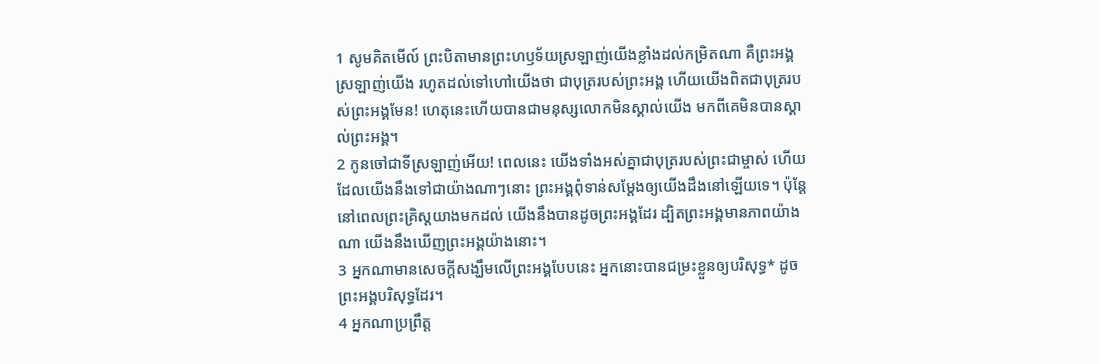1 សូមគិតមើល៍ ព្រះបិតាមានព្រះហឫទ័យស្រឡាញ់យើងខ្លាំងដល់កម្រិតណា គឺព្រះអង្គស្រឡាញ់យើង រហូតដល់ទៅហៅយើងថា ជាបុត្ររបស់ព្រះអង្គ ហើយយើងពិតជាបុត្ររបស់ព្រះអង្គមែន! ហេតុនេះហើយបានជាមនុស្សលោកមិនស្គាល់យើង មកពីគេមិនបានស្គាល់ព្រះអង្គ។
2 កូនចៅជាទីស្រឡាញ់អើយ! ពេលនេះ យើងទាំងអស់គ្នាជាបុត្ររបស់ព្រះជាម្ចាស់ ហើយដែលយើងនឹងទៅជាយ៉ាងណាៗនោះ ព្រះអង្គពុំទាន់សម្តែងឲ្យយើងដឹងនៅឡើយទេ។ ប៉ុន្តែ នៅពេលព្រះគ្រិស្ដយាងមកដល់ យើងនឹងបានដូចព្រះអង្គដែរ ដ្បិតព្រះអង្គមានភាពយ៉ាងណា យើងនឹងឃើញព្រះអង្គយ៉ាងនោះ។
3 អ្នកណាមានសេចក្ដីសង្ឃឹមលើព្រះអង្គបែបនេះ អ្នកនោះបានជម្រះខ្លួនឲ្យបរិសុទ្ធ* ដូចព្រះអង្គបរិសុទ្ធដែរ។
4 អ្នកណាប្រព្រឹត្ត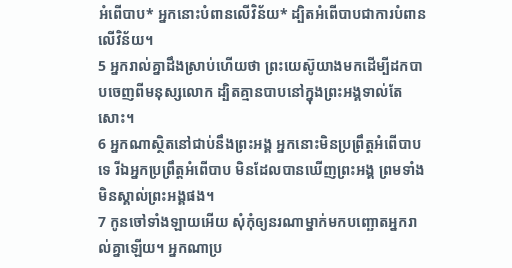អំពើបាប* អ្នកនោះបំពានលើវិន័យ* ដ្បិតអំពើបាបជាការបំពានលើវិន័យ។
5 អ្នករាល់គ្នាដឹងស្រាប់ហើយថា ព្រះយេស៊ូយាងមកដើម្បីដកបាបចេញពីមនុស្សលោក ដ្បិតគ្មានបាបនៅក្នុងព្រះអង្គទាល់តែសោះ។
6 អ្នកណាស្ថិតនៅជាប់នឹងព្រះអង្គ អ្នកនោះមិនប្រព្រឹត្តអំពើបាបទេ រីឯអ្នកប្រព្រឹត្តអំពើបាប មិនដែលបានឃើញព្រះអង្គ ព្រមទាំងមិនស្គាល់ព្រះអង្គផង។
7 កូនចៅទាំងឡាយអើយ សុំកុំឲ្យនរណាម្នាក់មកបញ្ឆោតអ្នករាល់គ្នាឡើយ។ អ្នកណាប្រ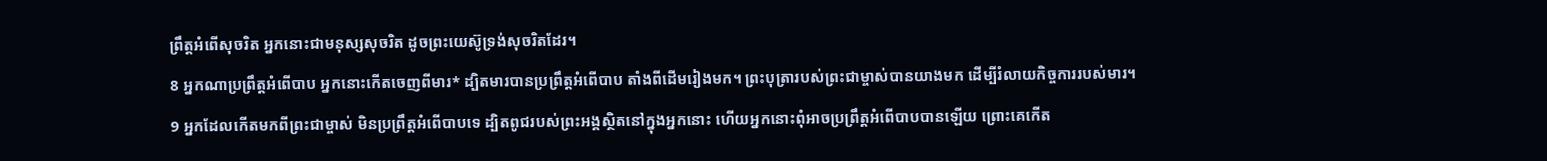ព្រឹត្តអំពើសុចរិត អ្នកនោះជាមនុស្សសុចរិត ដូចព្រះយេស៊ូទ្រង់សុចរិតដែរ។
8 អ្នកណាប្រព្រឹត្តអំពើបាប អ្នកនោះកើតចេញពីមារ* ដ្បិតមារបានប្រព្រឹត្តអំពើបាប តាំងពីដើមរៀងមក។ ព្រះបុត្រារបស់ព្រះជាម្ចាស់បានយាងមក ដើម្បីរំលាយកិច្ចការរបស់មារ។
9 អ្នកដែលកើតមកពីព្រះជាម្ចាស់ មិនប្រព្រឹត្តអំពើបាបទេ ដ្បិតពូជរបស់ព្រះអង្គស្ថិតនៅក្នុងអ្នកនោះ ហើយអ្នកនោះពុំអាចប្រព្រឹត្តអំពើបាបបានឡើយ ព្រោះគេកើត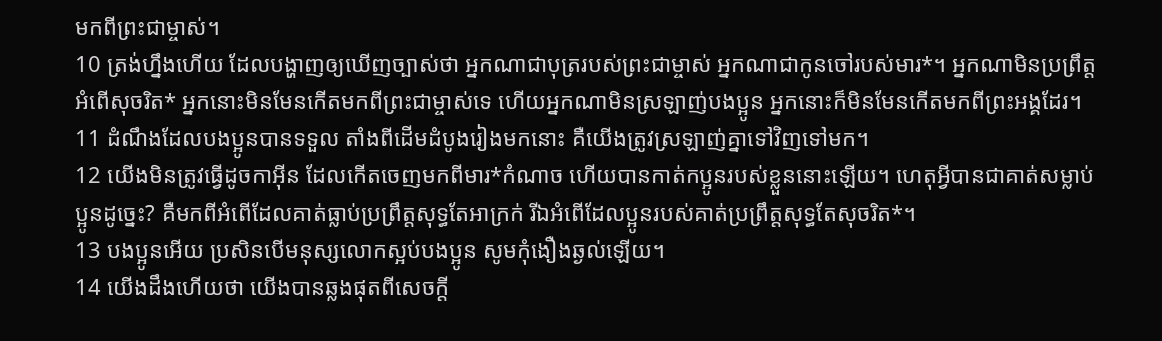មកពីព្រះជាម្ចាស់។
10 ត្រង់ហ្នឹងហើយ ដែលបង្ហាញឲ្យឃើញច្បាស់ថា អ្នកណាជាបុត្ររបស់ព្រះជាម្ចាស់ អ្នកណាជាកូនចៅរបស់មារ*។ អ្នកណាមិនប្រព្រឹត្តអំពើសុចរិត* អ្នកនោះមិនមែនកើតមកពីព្រះជាម្ចាស់ទេ ហើយអ្នកណាមិនស្រឡាញ់បងប្អូន អ្នកនោះក៏មិនមែនកើតមកពីព្រះអង្គដែរ។
11 ដំណឹងដែលបងប្អូនបានទទួល តាំងពីដើមដំបូងរៀងមកនោះ គឺយើងត្រូវស្រឡាញ់គ្នាទៅវិញទៅមក។
12 យើងមិនត្រូវធ្វើដូចកាអ៊ីន ដែលកើតចេញមកពីមារ*កំណាច ហើយបានកាត់កប្អូនរបស់ខ្លួននោះឡើយ។ ហេតុអ្វីបានជាគាត់សម្លាប់ប្អូនដូច្នេះ? គឺមកពីអំពើដែលគាត់ធ្លាប់ប្រព្រឹត្តសុទ្ធតែអាក្រក់ រីឯអំពើដែលប្អូនរបស់គាត់ប្រព្រឹត្តសុទ្ធតែសុចរិត*។
13 បងប្អូនអើយ ប្រសិនបើមនុស្សលោកស្អប់បងប្អូន សូមកុំងឿងឆ្ងល់ឡើយ។
14 យើងដឹងហើយថា យើងបានឆ្លងផុតពីសេចក្ដី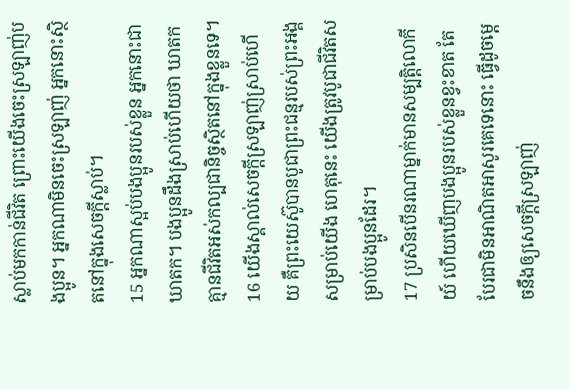ស្លាប់មកកាន់ជីវិត ព្រោះយើងចេះស្រឡាញ់បងប្អូន។ អ្នកណាមិនចេះស្រឡាញ់ អ្នកនោះស្ថិតនៅក្នុងសេចក្ដីស្លាប់។
15 អ្នកណាស្អប់បងប្អូនរបស់ខ្លួន អ្នកនោះជាឃាតក។ បងប្អូនដឹងស្រាប់ហើយថា ឃាតកគ្មានជីវិតអស់កល្បជានិច្ចស្ថិតនៅក្នុងខ្លួនទេ។
16 យើងស្គាល់សេចក្ដីស្រឡាញ់ស្រាប់ហើយ គឺព្រះយេស៊ូបានបូជាព្រះជន្មរបស់ព្រះអង្គសម្រាប់យើង ហេតុនេះ យើងត្រូវបូជាជីវិតសម្រាប់បងប្អូនដែរ។
17 ប្រសិនបើនរណាម្នាក់មានសម្បត្តិលោកីយ៍ ហើយឃើញបងប្អូនរបស់ខ្លួនខ្វះខាត តែបែរជាមិនអាណិតអាសូរគេទេនោះ ធ្វើដូចម្ដេចនឹងឲ្យសេចក្ដីស្រឡាញ់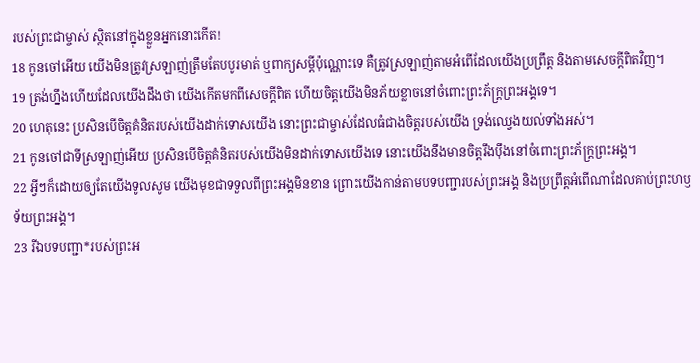របស់ព្រះជាម្ចាស់ ស្ថិតនៅក្នុងខ្លួនអ្នកនោះកើត!
18 កូនចៅអើយ យើងមិនត្រូវស្រឡាញ់ត្រឹមតែបបូរមាត់ ឬពាក្យសម្ដីប៉ុណ្ណោះទេ គឺត្រូវស្រឡាញ់តាមអំពើដែលយើងប្រព្រឹត្ត និងតាមសេចក្ដីពិតវិញ។
19 ត្រង់ហ្នឹងហើយដែលយើងដឹងថា យើងកើតមកពីសេចក្ដីពិត ហើយចិត្តយើងមិនភ័យខ្លាចនៅចំពោះព្រះភ័ក្ត្រព្រះអង្គទេ។
20 ហេតុនេះ ប្រសិនបើចិត្តគំនិតរបស់យើងដាក់ទោសយើង នោះព្រះជាម្ចាស់ដែលធំជាងចិត្តរបស់យើង ទ្រង់ឈ្វេងយល់ទាំងអស់។
21 កូនចៅជាទីស្រឡាញ់អើយ ប្រសិនបើចិត្តគំនិតរបស់យើងមិនដាក់ទោសយើងទេ នោះយើងនឹងមានចិត្តរឹងប៉ឹងនៅចំពោះព្រះភ័ក្ត្រព្រះអង្គ។
22 អ្វីៗក៏ដោយឲ្យតែយើងទូលសូម យើងមុខជាទទួលពីព្រះអង្គមិនខាន ព្រោះយើងកាន់តាមបទបញ្ជារបស់ព្រះអង្គ និងប្រព្រឹត្តអំពើណាដែលគាប់ព្រះហឫទ័យព្រះអង្គ។
23 រីឯបទបញ្ជា*របស់ព្រះអ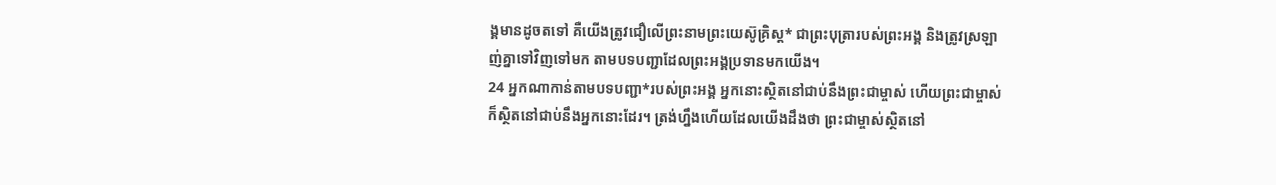ង្គមានដូចតទៅ គឺយើងត្រូវជឿលើព្រះនាមព្រះយេស៊ូគ្រិស្ដ* ជាព្រះបុត្រារបស់ព្រះអង្គ និងត្រូវស្រឡាញ់គ្នាទៅវិញទៅមក តាមបទបញ្ជាដែលព្រះអង្គប្រទានមកយើង។
24 អ្នកណាកាន់តាមបទបញ្ជា*របស់ព្រះអង្គ អ្នកនោះស្ថិតនៅជាប់នឹងព្រះជាម្ចាស់ ហើយព្រះជាម្ចាស់ក៏ស្ថិតនៅជាប់នឹងអ្នកនោះដែរ។ ត្រង់ហ្នឹងហើយដែលយើងដឹងថា ព្រះជាម្ចាស់ស្ថិតនៅ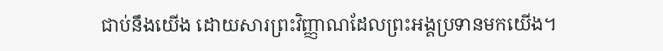ជាប់នឹងយើង ដោយសារព្រះវិញ្ញាណដែលព្រះអង្គប្រទានមកយើង។